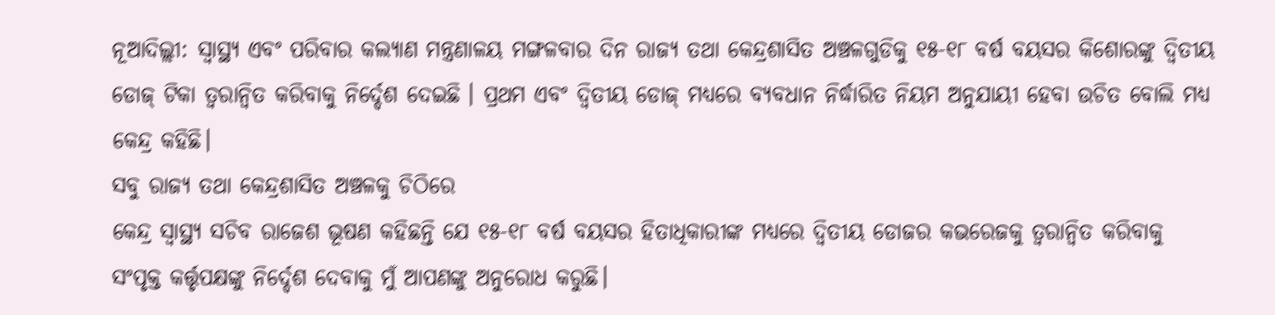ନୂଆଦିଲ୍ଲୀ: ସ୍ୱାସ୍ଥ୍ୟ ଏବଂ ପରିବାର କଲ୍ୟାଣ ମନ୍ତ୍ରଣାଳୟ ମଙ୍ଗଳବାର ଦିନ ରାଜ୍ୟ ତଥା କେନ୍ଦ୍ରଶାସିତ ଅଞ୍ଚଳଗୁଡିକୁ ୧୫-୧୮ ବର୍ଷ ବୟସର କିଶୋରଙ୍କୁ ଦ୍ୱିତୀୟ ଡୋଜ୍ ଟିକା ତ୍ୱରାନ୍ୱିତ କରିବାକୁ ନିର୍ଦ୍ଦେଶ ଦେଇଛି । ପ୍ରଥମ ଏବଂ ଦ୍ୱିତୀୟ ଡୋଜ୍ ମଧ୍ୟରେ ବ୍ୟବଧାନ ନିର୍ଦ୍ଧାରିତ ନିୟମ ଅନୁଯାୟୀ ହେବା ଉଚିତ ବୋଲି ମଧ୍ୟ କେନ୍ଦ୍ର କହିଛି।
ସବୁ ରାଜ୍ୟ ତଥା କେନ୍ଦ୍ରଶାସିତ ଅଞ୍ଚଳକୁ ଚିଠିରେ
କେନ୍ଦ୍ର ସ୍ୱାସ୍ଥ୍ୟ ସଚିବ ରାଜେଶ ଭୂଷଣ କହିଛନ୍ତି ଯେ ୧୫-୧୮ ବର୍ଷ ବୟସର ହିତାଧିକାରୀଙ୍କ ମଧ୍ୟରେ ଦ୍ବିତୀୟ ଡୋଜର କଭରେଜକୁ ତ୍ୱରାନ୍ୱିତ କରିବାକୁ ସଂପୃକ୍ତ କର୍ତ୍ତୃପକ୍ଷଙ୍କୁ ନିର୍ଦ୍ଦେଶ ଦେବାକୁ ମୁଁ ଆପଣଙ୍କୁ ଅନୁରୋଧ କରୁଛି।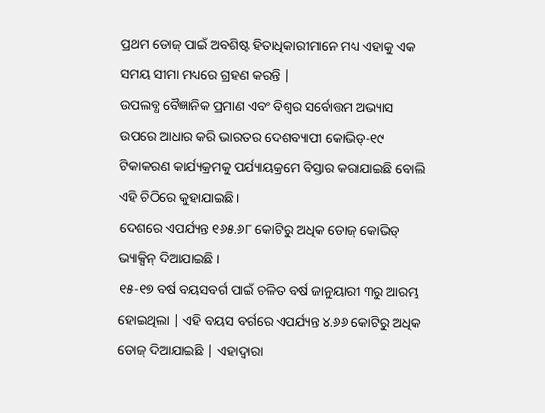ପ୍ରଥମ ଡୋଜ୍ ପାଇଁ ଅବଶିଷ୍ଟ ହିତାଧିକାରୀମାନେ ମଧ୍ୟ ଏହାକୁ ଏକ ସମୟ ସୀମା ମଧ୍ୟରେ ଗ୍ରହଣ କରନ୍ତି |
ଉପଲବ୍ଧ ବୈଜ୍ଞାନିକ ପ୍ରମାଣ ଏବଂ ବିଶ୍ବର ସର୍ବୋତ୍ତମ ଅଭ୍ୟାସ ଉପରେ ଆଧାର କରି ଭାରତର ଦେଶବ୍ୟାପୀ କୋଭିଡ୍-୧୯ ଟିକାକରଣ କାର୍ଯ୍ୟକ୍ରମକୁ ପର୍ଯ୍ୟାୟକ୍ରମେ ବିସ୍ତାର କରାଯାଇଛି ବୋଲି ଏହି ଚିଠିରେ କୁହାଯାଇଛି।
ଦେଶରେ ଏପର୍ଯ୍ୟନ୍ତ ୧୬୫.୬୮ କୋଟିରୁ ଅଧିକ ଡୋଜ୍ କୋଭିଡ୍ ଭ୍ୟାକ୍ସିନ୍ ଦିଆଯାଇଛି ।
୧୫-୧୭ ବର୍ଷ ବୟସବର୍ଗ ପାଇଁ ଚଳିତ ବର୍ଷ ଜାନୁୟାରୀ ୩ରୁ ଆରମ୍ଭ ହୋଇଥିଲା | ଏହି ବୟସ ବର୍ଗରେ ଏପର୍ଯ୍ୟନ୍ତ ୪.୬୬ କୋଟିରୁ ଅଧିକ ଡୋଜ୍ ଦିଆଯାଇଛି | ଏହାଦ୍ୱାରା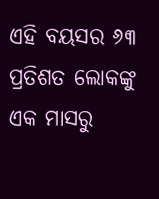ଏହି ବୟସର ୬୩ ପ୍ରତିଶତ ଲୋକଙ୍କୁ ଏକ ମାସରୁ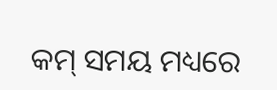କମ୍ ସମୟ ମଧ୍ୟରେ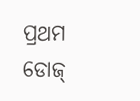ପ୍ରଥମ ଡୋଜ୍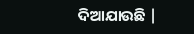ଦିଆଯାଉଛି |